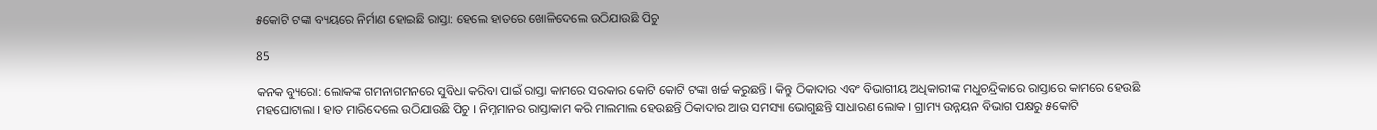୫କୋଟି ଟଙ୍କା ବ୍ୟୟରେ ନିର୍ମାଣ ହୋଇଛି ରାସ୍ତା: ହେଲେ ହାତରେ ଖୋଳିଦେଲେ ଉଠିଯାଉଛି ପିଚୁ

85

କନକ ବ୍ୟୁରୋ: ଲୋକଙ୍କ ଗମନାଗମନରେ ସୁବିଧା କରିବା ପାଇଁ ରାସ୍ତା କାମରେ ସରକାର କୋଟି କୋଟି ଟଙ୍କା ଖର୍ଚ୍ଚ କରୁଛନ୍ତି । କିନ୍ତୁ ଠିକାଦାର ଏବଂ ବିଭାଗୀୟ ଅଧିକାରୀଙ୍କ ମଧୁଚନ୍ଦ୍ରିକାରେ ରାସ୍ତାରେ କାମରେ ହେଉଛି ମହଘୋଟାଲା । ହାତ ମାରିଦେଲେ ଉଠିଯାଉଛି ପିଚୁ । ନିମ୍ନମାନର ରାସ୍ତାକାମ କରି ମାଲମାଲ ହେଉଛନ୍ତି ଠିକାଦାର ଆଉ ସମସ୍ୟା ଭୋଗୁଛନ୍ତି ସାଧାରଣ ଲୋକ । ଗ୍ରାମ୍ୟ ଉନ୍ନୟନ ବିଭାଗ ପକ୍ଷରୁ ୫କୋଟି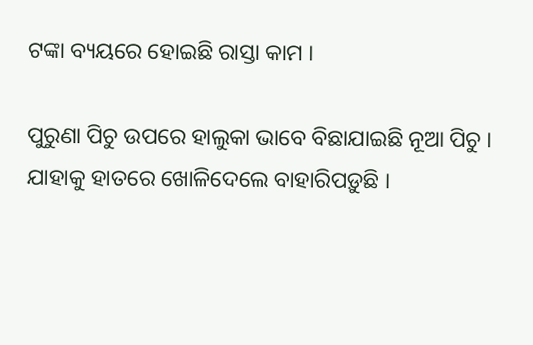ଟଙ୍କା ବ୍ୟୟରେ ହୋଇଛି ରାସ୍ତା କାମ ।

ପୁରୁଣା ପିଚୁ ଉପରେ ହାଲୁକା ଭାବେ ବିଛାଯାଇଛି ନୂଆ ପିଚୁ । ଯାହାକୁ ହାତରେ ଖୋଳିଦେଲେ ବାହାରିପଡ଼ୁଛି ।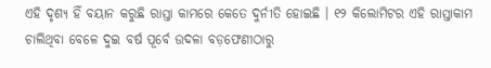ଏହି ଦୃଶ୍ୟ ହିଁ ବୟାନ କରୁଛି ରାସ୍ତା କାମରେ କେତେ ଦୁର୍ନୀତି ହୋଇଛି । ୧୨ କିଲୋମିଟର ଏହି ରାସ୍ତାକାମ ଚାଲିଥିବା ବେଳେ ଦୁଇ ବର୍ଷ ପୂର୍ବେ ଉଦଳା ବଡ଼ଫେଣୀଠାରୁ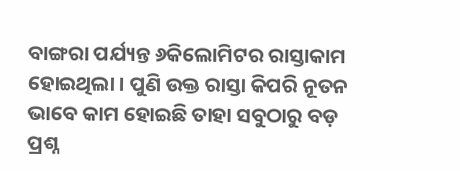ବାଙ୍ଗରା ପର୍ଯ୍ୟନ୍ତ ୬କିଲୋମିଟର ରାସ୍ତାକାମ ହୋଇଥିଲା । ପୁଣି ଉକ୍ତ ରାସ୍ତା କିପରି ନୂତନ ଭାବେ କାମ ହୋଇଛି ତାହା ସବୁଠାରୁ ବଡ଼ ପ୍ରଶ୍ନ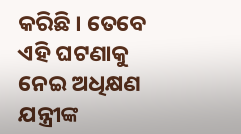କରିଛି । ତେବେ ଏହି ଘଟଣାକୁ ନେଇ ଅଧିକ୍ଷଣ ଯନ୍ତ୍ରୀଙ୍କ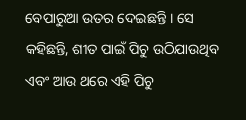ବେପାରୁଆ ଉତର ଦେଇଛନ୍ତି । ସେ କହିଛନ୍ତି, ଶୀତ ପାଇଁ ପିଚୁ ଉଠିଯାଉଥିବ ଏବଂ ଆଉ ଥରେ ଏହି ପିଚୁ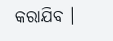କରାଯିବ ।